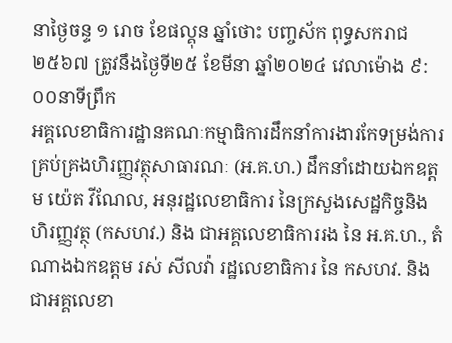នាថ្ងៃចន្ទ ១ រោច ខែផល្គុន ឆ្នាំថោះ បញ្ចស័ក ពុទ្ធសករាជ ២៥៦៧ ត្រូវនឹងថ្ងៃទី២៥ ខែមីនា ឆ្នាំ២០២៤ វេលាម៉ោង ៩:០០នាទីព្រឹក
អគ្គលេខាធិការដ្ឋានគណៈកម្មាធិការដឹកនាំការងារកែទម្រង់ការគ្រប់គ្រងហិរញ្ញវត្ថុសាធារណៈ (អ.គ.ហ.) ដឹកនាំដោយឯកឧត្តម យ៉េត វីណែល, អនុរដ្ឋលេខាធិការ នៃក្រសួងសេដ្ឋកិច្ចនិងហិរញ្ញវត្ថុ (កសហវ.) និង ជាអគ្គលេខាធិការរង នៃ អ.គ.ហ., តំណាងឯកឧត្តម រស់ សីលវ៉ា រដ្ឋលេខាធិការ នៃ កសហវ. និងជាអគ្គលេខា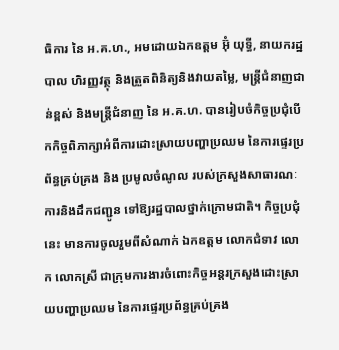ធិការ នៃ អ.គ.ហ., អមដោយឯកឧត្តម អ៊ុំ យុទ្ធី, នាយករដ្ឋបាល ហិរញ្ញវត្ថុ និងត្រួតពិនិត្យនិងវាយតម្លៃ, មន្ត្រីជំនាញជាន់ខ្ពស់ និងមន្ត្រីជំនាញ នៃ អ.គ.ហ. បានរៀបចំកិច្ចប្រជុំបើកកិច្ចពិភាក្សាអំពីការដោះស្រាយបញ្ហាប្រឈម នៃការផ្ទេរប្រព័ន្ធគ្រប់គ្រង និង ប្រមូលចំណូល របស់ក្រសួងសាធារណៈការនិងដឹកជញ្ជូន ទៅឱ្យរដ្ឋបាលថ្នាក់ក្រោមជាតិ។ កិច្ចប្រជុំនេះ មានការចូលរួមពីសំណាក់ ឯកឧត្ដម លោកជំទាវ លោក លោកស្រី ជាក្រុមការងារចំពោះកិច្ចអន្តរក្រសួងដោះស្រាយបញ្ហាប្រឈម នៃការផ្ទេរប្រព័ន្ធគ្រប់គ្រង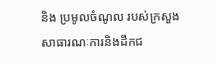និង ប្រមូលចំណូល របស់ក្រសួងសាធារណៈការនិងដឹកជ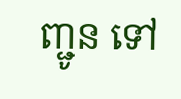ញ្ជូន ទៅ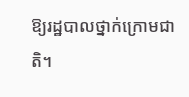ឱ្យរដ្ឋបាលថ្នាក់ក្រោមជាតិ។